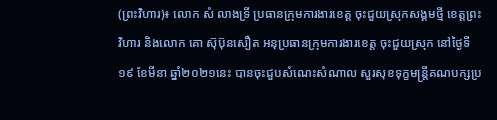(ព្រះវិហារ)៖ លោក សំ លាងទ្រី ប្រធានក្រុមការងារខេត្ត ចុះជួយស្រុកសង្គមថ្មី ខេត្តព្រះវិហារ និងលោក គោ ស៊ុប៊ុនសឿត អនុប្រធានក្រុមការងារខេត្ត ចុះជួយស្រុក នៅថ្ងៃទី១៩ ខែមីនា ឆ្នាំ២០២១នេះ បានចុះជួបសំណេះសំណាល សួរសុខទុក្ខមន្ត្រីគណបក្សប្រ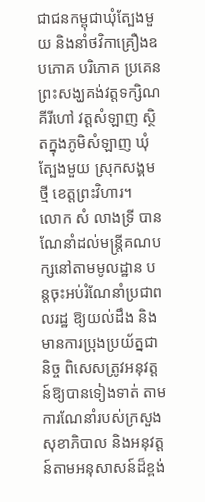ជាជនកម្ពុជាឃុំត្បែងមួយ និងនាំថវិកាគ្រឿងឧបភោគ បរិភោគ ប្រគេនព្រះសង្ឃគង់វត្តទក្សិណគីរីហៅ វត្តសំឡាញ ស្ថិតក្នុងភូមិសំឡាញ ឃុំត្បែងមួយ ស្រុកសង្គមថ្មី ខេត្តព្រះវិហារ។
លោក សំ លាងទ្រី បានណែនាំដល់មន្ត្រីគណបក្សនៅតាមមូលដ្ឋាន បន្តចុះអប់រំណែនាំប្រជាពលរដ្ឋ ឱ្យយល់ដឹង និងមានការប្រុងប្រយ័ត្នជានិច្ច ពិសេសត្រូវអនុវត្តន៍ឱ្យបានទៀងទាត់ តាមការណែនាំរបស់ក្រសួងសុខាភិបាល និងអនុវត្តន៍តាមអនុសាសន៍ដ៏ខ្ពង់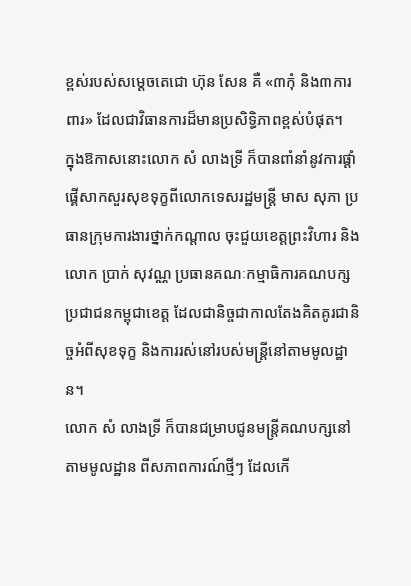ខ្ពស់របស់សម្តេចតេជោ ហ៊ុន សែន គឺ «៣កុំ និង៣ការពារ» ដែលជាវិធានការដ៏មានប្រសិទ្ធិភាពខ្ពស់បំផុត។
ក្នុងឱកាសនោះលោក សំ លាងទ្រី ក៏បានពាំនាំនូវការផ្តាំផ្គើសាកសួរសុខទុក្ខពីលោកទេសរដ្ឋមន្ត្រី មាស សុភា ប្រធានក្រុមការងារថ្នាក់កណ្តាល ចុះជួយខេត្តព្រះវិហារ និងលោក ប្រាក់ សុវណ្ណ ប្រធានគណៈកម្មាធិការគណបក្សប្រជាជនកម្ពុជាខេត្ត ដែលជានិច្ចជាកាលតែងគិតគូរជានិច្ចអំពីសុខទុក្ខ និងការរស់នៅរបស់មន្ត្រីនៅតាមមូលដ្ឋាន។
លោក សំ លាងទ្រី ក៏បានជម្រាបជូនមន្ត្រីគណបក្សនៅតាមមូលដ្ឋាន ពីសភាពការណ៍ថ្មីៗ ដែលកើ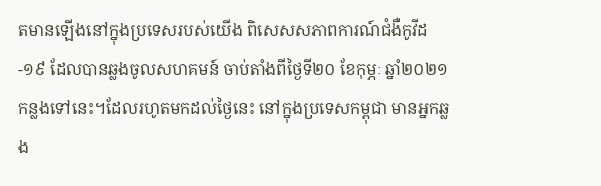តមានឡើងនៅក្នុងប្រទេសរបស់យើង ពិសេសសភាពការណ៍ជំងឺកូវីដ-១៩ ដែលបានឆ្លងចូលសហគមន៍ ចាប់តាំងពីថ្ងៃទី២០ ខែកុម្ភៈ ឆ្នាំ២០២១ កន្លងទៅនេះ។ដែលរហូតមកដល់ថ្ងៃនេះ នៅក្នុងប្រទេសកម្ពុជា មានអ្នកឆ្លង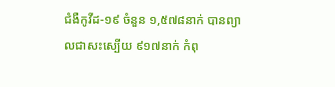ជំងឺកូវីដ-១៩ ចំនួន ១,៥៧៨នាក់ បានព្យាលជាសះស្បើយ ៩១៧នាក់ កំពុ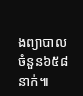ងព្យាបាលចំនួន៦៥៨នាក់៕